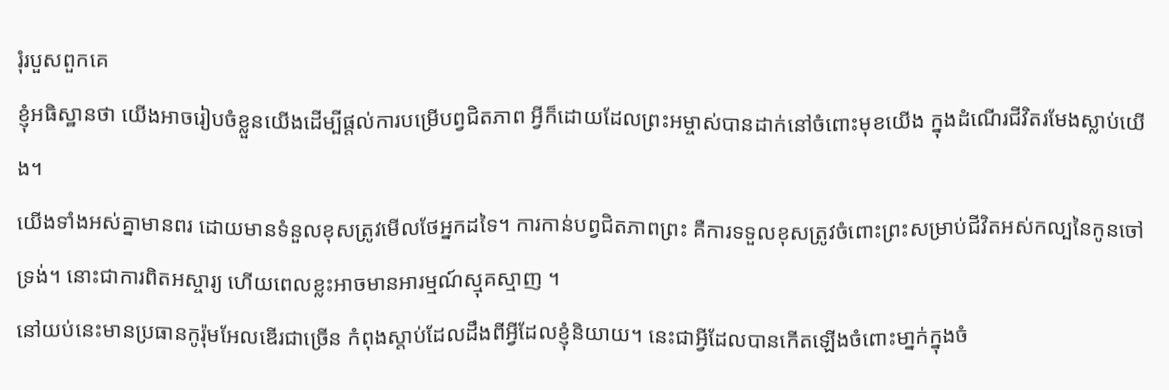រុំរបួសពួកគេ
ខ្ញុំអធិស្ឋានថា យើងអាចរៀបចំខ្លួនយើងដើម្បីផ្ដល់ការបម្រើបព្វជិតភាព អ្វីក៏ដោយដែលព្រះអម្ចាស់បានដាក់នៅចំពោះមុខយើង ក្នុងដំណើរជីវិតរមែងស្លាប់យើង។
យើងទាំងអស់គ្នាមានពរ ដោយមានទំនួលខុសត្រូវមើលថែអ្នកដទៃ។ ការកាន់បព្វជិតភាពព្រះ គឺការទទួលខុសត្រូវចំពោះព្រះសម្រាប់ជីវិតអស់កល្បនៃកូនចៅទ្រង់។ នោះជាការពិតអស្ចារ្យ ហើយពេលខ្លះអាចមានអារម្មណ៍ស្មុគស្មាញ ។
នៅយប់នេះមានប្រធានកូរ៉ុមអែលឌើរជាច្រើន កំពុងស្ដាប់ដែលដឹងពីអ្វីដែលខ្ញុំនិយាយ។ នេះជាអ្វីដែលបានកើតឡើងចំពោះមា្នក់ក្នុងចំ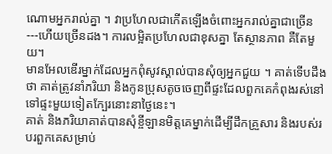ណោមអ្នករាល់គ្នា ។ វាប្រហែលជាកើតឡើងចំពោះអ្នករាល់គ្នាជាច្រើន---ហើយច្រើនដង។ ការលម្អិតប្រហែលជាខុសគ្នា តែស្ថានភាព គឺតែមួយ។
មានអែលឌើរម្នាក់ដែលអ្នកពុំសូវស្គាល់បានសុំឲ្យអ្នកជួយ ។ គាត់ទើបដឹងថា គាត់ត្រូវនាំភរិយា និងកូនប្រុសតូចចេញពីផ្ទះដែលពួកគេកំពុងរស់នៅ ទៅផ្ទះមួយទៀតក្បែរនោះនាថ្ងៃនេះ។
គាត់ និងភរិយាគាត់បានសុំខ្ចីឡានមិត្តគេម្នាក់ដើម្បីដឹកគ្រួសារ និងរបស់របរពួកគេសម្រាប់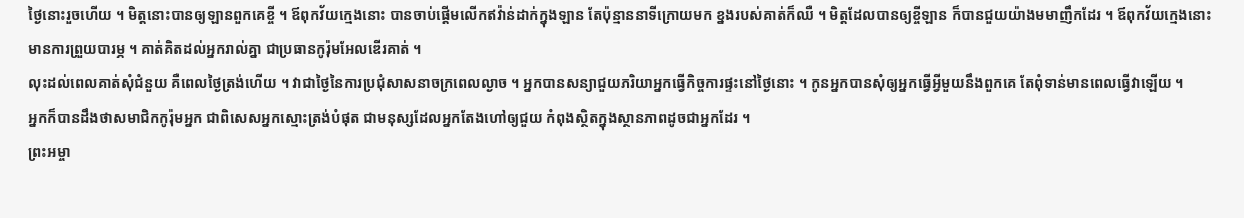ថ្ងៃនោះរួចហើយ ។ មិត្តនោះបានឲ្យឡានពួកគេខ្ចី ។ ឪពុកវ័យក្មេងនោះ បានចាប់ផ្ដើមលើកឥវ៉ាន់ដាក់ក្នុងឡាន តែប៉ុន្មាននាទីក្រោយមក ខ្នងរបស់គាត់ក៏ឈឺ ។ មិត្តដែលបានឲ្យខ្ចីឡាន ក៏បានជួយយ៉ាងមមាញឹកដែរ ។ ឪពុកវ័យក្មេងនោះ មានការព្រួយបារម្ភ ។ គាត់គិតដល់អ្នករាល់គ្នា ជាប្រធានកូរ៉ុមអែលឌើរគាត់ ។
លុះដល់ពេលគាត់សុំជំនួយ គឺពេលថ្ងៃត្រង់ហើយ ។ វាជាថ្ងៃនៃការប្រជុំសាសនាចក្រពេលល្ងាច ។ អ្នកបានសន្យាជួយភរិយាអ្នកធ្វើកិច្ចការផ្ទះនៅថ្ងៃនោះ ។ កូនអ្នកបានសុំឲ្យអ្នកធ្វើអ្វីមួយនឹងពួកគេ តែពុំទាន់មានពេលធ្វើវាឡើយ ។
អ្នកក៏បានដឹងថាសមាជិកកូរ៉ុមអ្នក ជាពិសេសអ្នកស្មោះត្រង់បំផុត ជាមនុស្សដែលអ្នកតែងហៅឲ្យជួយ កំពុងស្ថិតក្នុងស្ថានភាពដូចជាអ្នកដែរ ។
ព្រះអម្ចា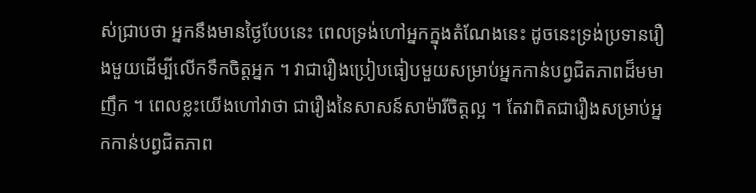ស់ជ្រាបថា អ្នកនឹងមានថ្ងៃបែបនេះ ពេលទ្រង់ហៅអ្នកក្នុងតំណែងនេះ ដូចនេះទ្រង់ប្រទានរឿងមួយដើម្បីលើកទឹកចិត្តអ្នក ។ វាជារឿងប្រៀបធៀបមួយសម្រាប់អ្នកកាន់បព្វជិតភាពដ៏មមាញឹក ។ ពេលខ្លះយើងហៅវាថា ជារឿងនៃសាសន៍សាម៉ារីចិត្តល្អ ។ តែវាពិតជារឿងសម្រាប់អ្នកកាន់បព្វជិតភាព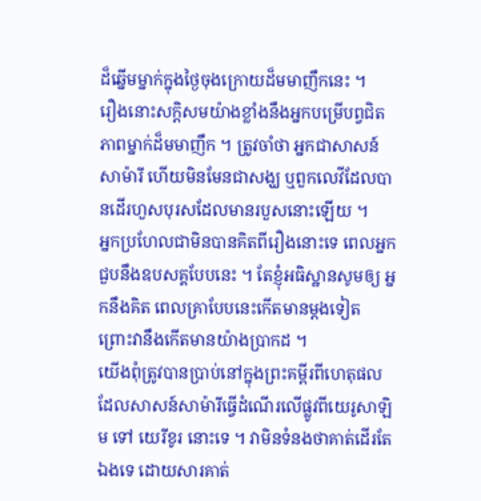ដ៏ឆ្នើមម្នាក់ក្នុងថ្ងៃចុងក្រោយដ៏មមាញឹកនេះ ។
រឿងនោះសក្ដិសមយ៉ាងខ្លាំងនឹងអ្នកបម្រើបព្វជិតភាពម្នាក់ដ៏មមាញឹក ។ ត្រូវចាំថា អ្នកជាសាសន៍សាម៉ារី ហើយមិនមែនជាសង្ឃ ឬពួកលេវីដែលបានដើរហួសបុរសដែលមានរបួសនោះឡើយ ។
អ្នកប្រហែលជាមិនបានគិតពីរឿងនោះទេ ពេលអ្នកជួបនឹងឧបសគ្គបែបនេះ ។ តែខ្ញុំអធិស្ឋានសូមឲ្យ អ្នកនឹងគិត ពេលគ្រាបែបនេះកើតមានម្ដងទៀត ព្រោះវានឹងកើតមានយ៉ាងប្រាកដ ។
យើងពុំត្រូវបានប្រាប់នៅក្នុងព្រះគម្ពីរពីហេតុផលដែលសាសន៍សាម៉ារីធ្វើដំណើរលើផ្លូវពីយេរូសាឡិម ទៅ យេរីខូរ នោះទេ ។ វាមិនទំនងថាគាត់ដើរតែឯងទេ ដោយសារគាត់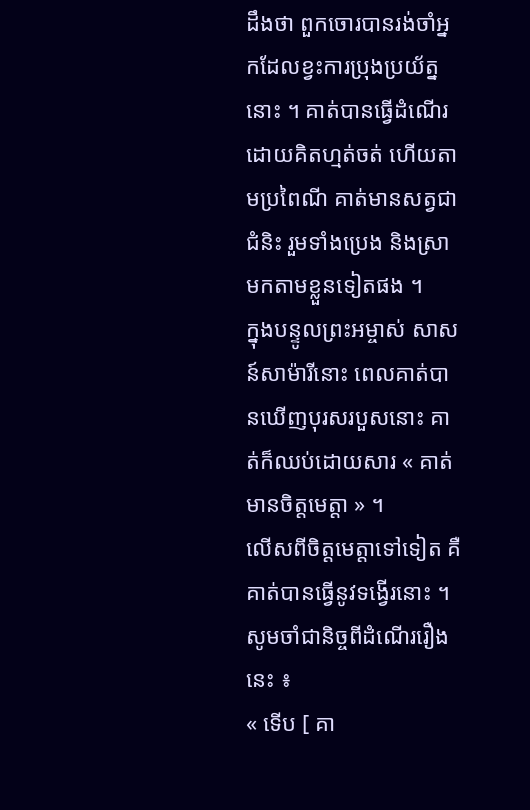ដឹងថា ពួកចោរបានរង់ចាំអ្នកដែលខ្វះការប្រុងប្រយ័ត្ននោះ ។ គាត់បានធ្វើដំណើរដោយគិតហ្មត់ចត់ ហើយតាមប្រពៃណី គាត់មានសត្វជាជំនិះ រួមទាំងប្រេង និងស្រាមកតាមខ្លួនទៀតផង ។
ក្នុងបន្ទូលព្រះអម្ចាស់ សាសន៍សាម៉ារីនោះ ពេលគាត់បានឃើញបុរសរបួសនោះ គាត់ក៏ឈប់ដោយសារ « គាត់មានចិត្តមេត្តា » ។
លើសពីចិត្តមេត្តាទៅទៀត គឺគាត់បានធ្វើនូវទង្វើរនោះ ។ សូមចាំជានិច្ចពីដំណើររឿងនេះ ៖
« ទើប [ គា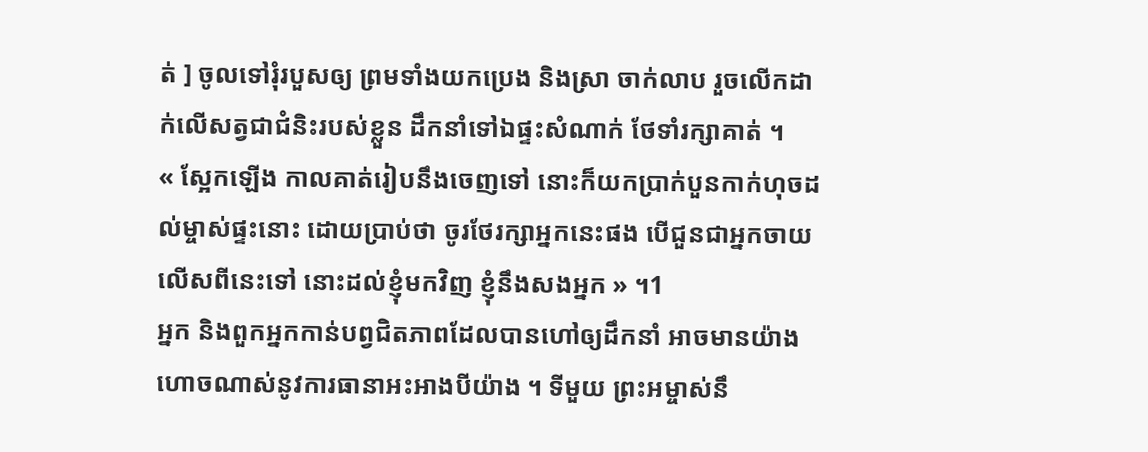ត់ ] ចូលទៅរុំរបួសឲ្យ ព្រមទាំងយកប្រេង និងស្រា ចាក់លាប រួចលើកដាក់លើសត្វជាជំនិះរបស់ខ្លួន ដឹកនាំទៅឯផ្ទះសំណាក់ ថែទាំរក្សាគាត់ ។
« ស្អែកឡើង កាលគាត់រៀបនឹងចេញទៅ នោះក៏យកប្រាក់បួនកាក់ហុចដល់ម្ចាស់ផ្ទះនោះ ដោយប្រាប់ថា ចូរថែរក្សាអ្នកនេះផង បើជួនជាអ្នកចាយលើសពីនេះទៅ នោះដល់ខ្ញុំមកវិញ ខ្ញុំនឹងសងអ្នក » ។1
អ្នក និងពួកអ្នកកាន់បព្វជិតភាពដែលបានហៅឲ្យដឹកនាំ អាចមានយ៉ាងហោចណាស់នូវការធានាអះអាងបីយ៉ាង ។ ទីមួយ ព្រះអម្ចាស់នឹ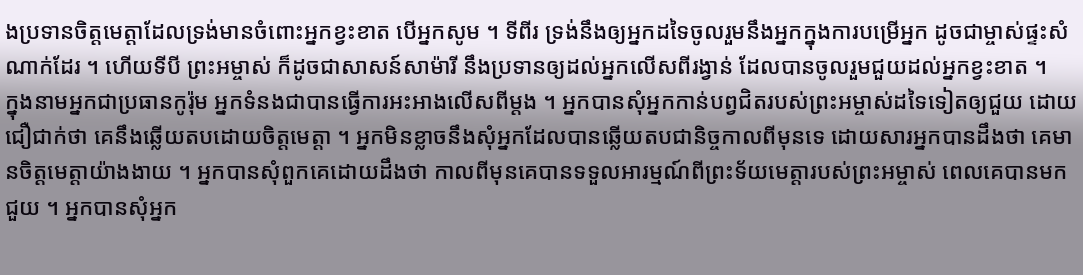ងប្រទានចិត្តមេត្តាដែលទ្រង់មានចំពោះអ្នកខ្វះខាត បើអ្នកសូម ។ ទីពីរ ទ្រង់នឹងឲ្យអ្នកដទៃចូលរួមនឹងអ្នកក្នុងការបម្រើអ្នក ដូចជាម្ចាស់ផ្ទះសំណាក់ដែរ ។ ហើយទីបី ព្រះអម្ចាស់ ក៏ដូចជាសាសន៍សាម៉ារី នឹងប្រទានឲ្យដល់អ្នកលើសពីរង្វាន់ ដែលបានចូលរួមជួយដល់អ្នកខ្វះខាត ។
ក្នុងនាមអ្នកជាប្រធានកូរ៉ុម អ្នកទំនងជាបានធ្វើការអះអាងលើសពីម្តង ។ អ្នកបានសុំអ្នកកាន់បព្វជិតរបស់ព្រះអម្ចាស់ដទៃទៀតឲ្យជួយ ដោយជឿជាក់ថា គេនឹងឆ្លើយតបដោយចិត្តមេត្តា ។ អ្នកមិនខ្លាចនឹងសុំអ្នកដែលបានឆ្លើយតបជានិច្ចកាលពីមុនទេ ដោយសារអ្នកបានដឹងថា គេមានចិត្តមេត្តាយ៉ាងងាយ ។ អ្នកបានសុំពួកគេដោយដឹងថា កាលពីមុនគេបានទទួលអារម្មណ៍ពីព្រះទ័យមេត្តារបស់ព្រះអម្ចាស់ ពេលគេបានមកជួយ ។ អ្នកបានសុំអ្នក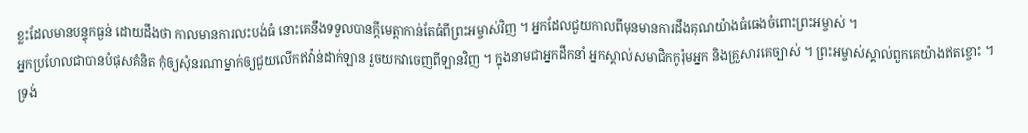ខ្លះដែលមានបន្ទុកធ្ងន់ ដោយដឹងថា កាលមានការលះបង់ធំ នោះគេនឹងទទួលបានក្ដីមេត្តាកាន់តែធំពីព្រះអម្ចាស់វិញ ។ អ្នកដែលជួយកាលពីមុនមានការដឹងគុណយ៉ាងធំធេងចំពោះព្រះអម្ចាស់ ។
អ្នកប្រហែលជាបានបំផុសគំនិត កុំឲ្យសុំនរណាម្នាក់ឲ្យជួយលើកឥវ៉ាន់ដាក់ឡាន រួចយកវាចេញពីឡានវិញ ។ ក្នុងនាមជាអ្នកដឹកនាំ អ្នកស្គាល់សមាជិកកូរ៉ុមអ្នក និងគ្រួសារគេច្បាស់ ។ ព្រះអម្ចាស់ស្គាល់ពួកគេយ៉ាងឥតខ្ចោះ ។
ទ្រង់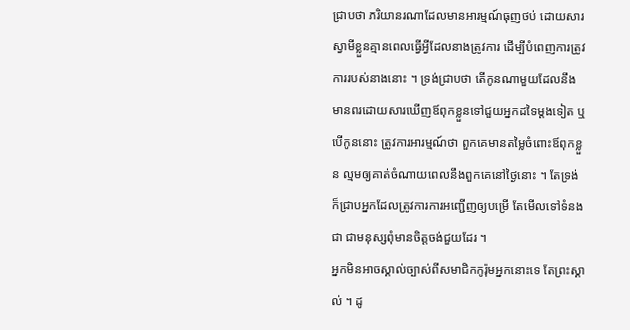ជ្រាបថា ភរិយានរណាដែលមានអារម្មណ៍ធុញថប់ ដោយសារស្វាមីខ្លួនគ្មានពេលធ្វើអ្វីដែលនាងត្រូវការ ដើម្បីបំពេញការត្រូវការរបស់នាងនោះ ។ ទ្រង់ជ្រាបថា តើកូនណាមួយដែលនឹងមានពរដោយសារឃើញឪពុកខ្លួនទៅជួយអ្នកដទៃម្ដងទៀត ឬបើកូននោះ ត្រូវការអារម្មណ៍ថា ពួកគេមានតម្លៃចំពោះឪពុកខ្លួន ល្មមឲ្យគាត់ចំណាយពេលនឹងពួកគេនៅថ្ងៃនោះ ។ តែទ្រង់ក៏ជ្រាបអ្នកដែលត្រូវការការអញ្ជើញឲ្យបម្រើ តែមើលទៅទំនងជា ជាមនុស្សពុំមានចិត្តចង់ជួយដែរ ។
អ្នកមិនអាចស្គាល់ច្បាស់ពីសមាជិកកូរ៉ុមអ្នកនោះទេ តែព្រះស្គាល់ ។ ដូ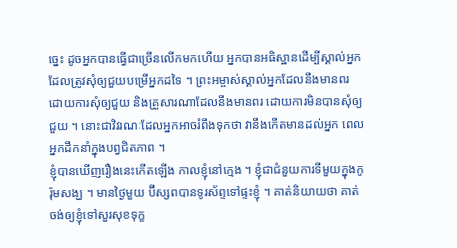ច្នេះ ដូចអ្នកបានធ្វើជាច្រើនលើកមកហើយ អ្នកបានអធិស្ឋានដើម្បីស្គាល់អ្នកដែលត្រូវសុំឲ្យជួយបម្រើអ្នកដទៃ ។ ព្រះអម្ចាស់ស្គាល់អ្នកដែលនឹងមានពរ ដោយការសុំឲ្យជួយ និងគ្រួសារណាដែលនឹងមានពរ ដោយការមិនបានសុំឲ្យជួយ ។ នោះជាវិវរណៈដែលអ្នកអាចរំពឹងទុកថា វានឹងកើតមានដល់អ្នក ពេលអ្នកដឹកនាំក្នុងបព្វជិតភាព ។
ខ្ញុំបានឃើញរឿងនេះកើតឡើង កាលខ្ញុំនៅក្មេង ។ ខ្ញុំជាជំនួយការទីមួយក្នុងកូរ៉ុមសង្ឃ ។ មានថ្ងៃមួយ ប៊ីស្សពបានទូរស័ព្ទទៅផ្ទះខ្ញុំ ។ គាត់និយាយថា គាត់ចង់ឲ្យខ្ញុំទៅសួរសុខទុក្ខ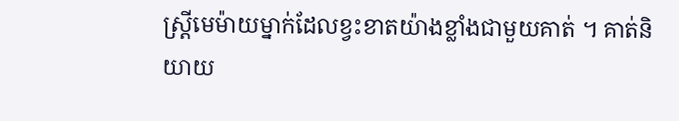ស្ត្រីមេម៉ាយម្នាក់ដែលខ្វះខាតយ៉ាងខ្លាំងជាមួយគាត់ ។ គាត់និយាយ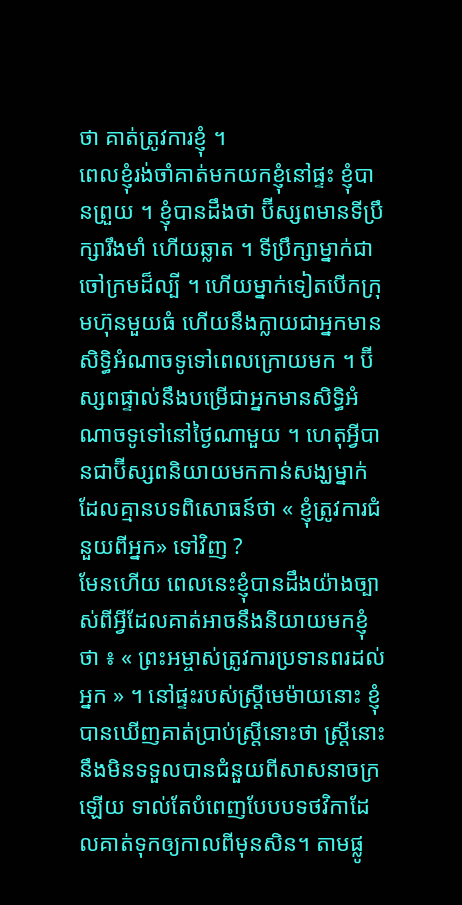ថា គាត់ត្រូវការខ្ញុំ ។
ពេលខ្ញុំរង់ចាំគាត់មកយកខ្ញុំនៅផ្ទះ ខ្ញុំបានព្រួយ ។ ខ្ញុំបានដឹងថា ប៊ីស្សពមានទីប្រឹក្សារឹងមាំ ហើយឆ្លាត ។ ទីប្រឹក្សាម្នាក់ជាចៅក្រមដ៏ល្បី ។ ហើយម្នាក់ទៀតបើកក្រុមហ៊ុនមួយធំ ហើយនឹងក្លាយជាអ្នកមានសិទ្ធិអំណាចទូទៅពេលក្រោយមក ។ ប៊ីស្សពផ្ទាល់នឹងបម្រើជាអ្នកមានសិទ្ធិអំណាចទូទៅនៅថ្ងៃណាមួយ ។ ហេតុអ្វីបានជាប៊ីស្សពនិយាយមកកាន់សង្ឃម្នាក់ ដែលគ្មានបទពិសោធន៍ថា « ខ្ញុំត្រូវការជំនួយពីអ្នក» ទៅវិញ ?
មែនហើយ ពេលនេះខ្ញុំបានដឹងយ៉ាងច្បាស់ពីអ្វីដែលគាត់អាចនឹងនិយាយមកខ្ញុំថា ៖ « ព្រះអម្ចាស់ត្រូវការប្រទានពរដល់អ្នក » ។ នៅផ្ទះរបស់ស្ត្រីមេម៉ាយនោះ ខ្ញុំបានឃើញគាត់ប្រាប់ស្ត្រីនោះថា ស្ត្រីនោះនឹងមិនទទួលបានជំនួយពីសាសនាចក្រឡើយ ទាល់តែបំពេញបែបបទថវិកាដែលគាត់ទុកឲ្យកាលពីមុនសិន។ តាមផ្លូ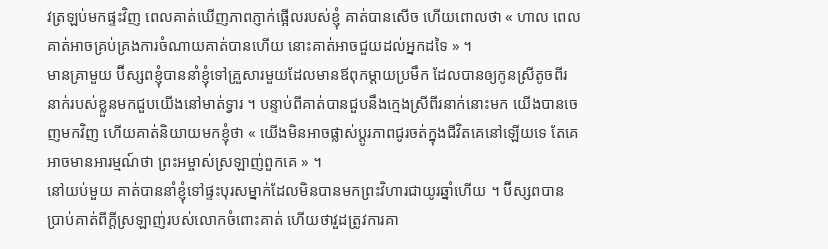វត្រឡប់មកផ្ទះវិញ ពេលគាត់ឃើញភាពភ្ញាក់ផ្អើលរបស់ខ្ញុំ គាត់បានសើច ហើយពោលថា « ហាល ពេលគាត់អាចគ្រប់គ្រងការចំណាយគាត់បានហើយ នោះគាត់អាចជួយដល់អ្នកដទៃ » ។
មានគ្រាមួយ ប៊ីស្សពខ្ញុំបាននាំខ្ញុំទៅគ្រួសារមួយដែលមានឪពុកម្ដាយប្រមឹក ដែលបានឲ្យកូនស្រីតូចពីរនាក់របស់ខ្លួនមកជួបយើងនៅមាត់ទ្វារ ។ បន្ទាប់ពីគាត់បានជួបនឹងក្មេងស្រីពីរនាក់នោះមក យើងបានចេញមកវិញ ហើយគាត់និយាយមកខ្ញុំថា « យើងមិនអាចផ្លាស់ប្ដូរភាពជូរចត់ក្នុងជីវិតគេនៅឡើយទេ តែគេអាចមានអារម្មណ៍ថា ព្រះអម្ចាស់ស្រឡាញ់ពួកគេ » ។
នៅយប់មួយ គាត់បាននាំខ្ញុំទៅផ្ទះបុរសម្នាក់ដែលមិនបានមកព្រះវិហារជាយូរឆ្នាំហើយ ។ ប៊ីស្សពបានប្រាប់គាត់ពីក្ដីស្រឡាញ់របស់លោកចំពោះគាត់ ហើយថាវួដត្រូវការគា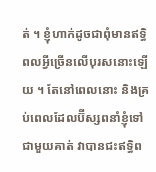ត់ ។ ខ្ញុំហាក់ដូចជាពុំមានឥទ្ធិពលអ្វីច្រើនលើបុរសនោះឡើយ ។ តែនៅពេលនោះ និងគ្រប់ពេលដែលប៊ីស្សពនាំខ្ញុំទៅជាមួយគាត់ វាបានជះឥទ្ធិព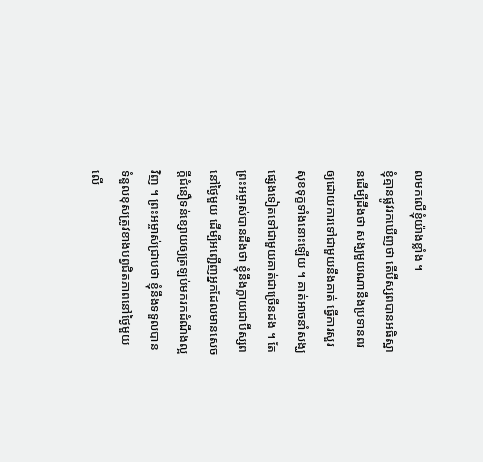លមកលើខ្ញុំយ៉ាងខ្លាំង ។
ខ្ញុំគ្មានផ្លូវរកឃើញថា តើប៊ីស្សពបានអធិស្ឋានដើម្បីដឹងថា សង្ឃមួយណានឹងប្រទានពរឲ្យដោយការទៅជាមួយនឹងគាត់ ធ្វើការសួរសុខទុក្ខទាំងនោះឡើយ ។ គាត់អាចនាំសង្ឃផ្សេងទៀតទៅជាមួយគាត់ជាច្រើនដង ។ តែព្រះអម្ចាស់បានដឹងថា ខ្ញុំនឹងក្លាយជាប៊ីស្សពនៅថ្ងៃមួយ ដើម្បីអញ្ជើញអ្នកដែលមានសេចក្ដីជំនឿទន់ខ្សោយឲ្យត្រឡប់មករកដំណឹងល្អវិញ ។ ព្រះអម្ចាស់ជ្រាបថា ខ្ញុំនឹងទទួលបានទំនួលខុសត្រូវខាងបព្វជិតភាពនៅថ្ងៃមួយលើ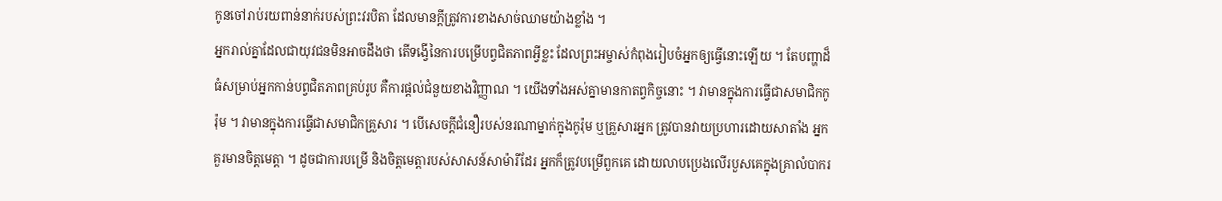កូនចៅរាប់រយពាន់នាក់របស់ព្រះវរបិតា ដែលមានក្ដីត្រូវការខាងសាច់ឈាមយ៉ាងខ្លាំង ។
អ្នករាល់គ្នាដែលជាយុវជនមិនអាចដឹងថា តើទង្វើនៃការបម្រើបព្វជិតភាពអ្វីខ្លះ ដែលព្រះអម្ចាស់កំពុងរៀបចំអ្នកឲ្យធ្វើនោះឡើយ ។ តែបញ្ហាដ៏ធំសម្រាប់អ្នកកាន់បព្វជិតភាពគ្រប់រូប គឺការផ្ដល់ជំនួយខាងវិញ្ញាណ ។ យើងទាំងអស់គ្នាមានកាតព្វកិច្ចនោះ ។ វាមានក្នុងការធ្វើជាសមាជិកកូរ៉ុម ។ វាមានក្នុងការធ្វើជាសមាជិកគ្រួសារ ។ បើសេចក្ដីជំនឿរបស់នរណាម្នាក់ក្នុងកូរ៉ុម ឬគ្រួសារអ្នក ត្រូវបានវាយប្រហារដោយសាតាំង អ្នកគួរមានចិត្តមេត្តា ។ ដូចជាការបម្រើ និងចិត្តមេត្តារបស់សាសន៍សាម៉ារីដែរ អ្នកក៏ត្រូវបម្រើពួកគេ ដោយលាបប្រេងលើរបួសគេក្នុងគ្រាលំបាករ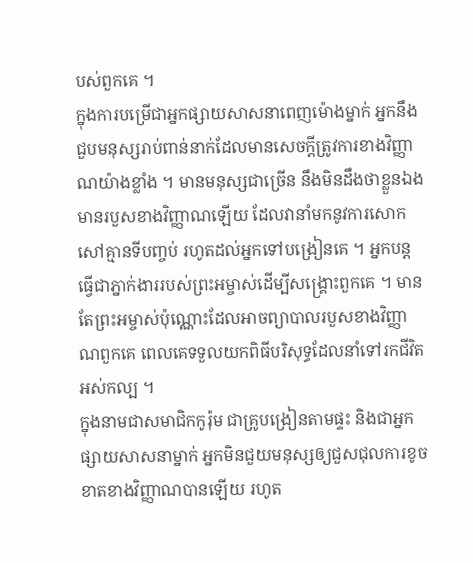បស់ពួកគេ ។
ក្នុងការបម្រើជាអ្នកផ្សាយសាសនាពេញម៉ោងម្នាក់ អ្នកនឹងជួបមនុស្សរាប់ពាន់នាក់ដែលមានសេចក្ដីត្រូវការខាងវិញ្ញាណយ៉ាងខ្លាំង ។ មានមនុស្សជាច្រើន នឹងមិនដឹងថាខ្លួនឯងមានរបួសខាងវិញ្ញាណឡើយ ដែលវានាំមកនូវការសោកសៅគ្មានទីបញ្ចប់ រហូតដល់អ្នកទៅបង្រៀនគេ ។ អ្នកបន្តធ្វើជាភ្នាក់ងាររបស់ព្រះអម្ចាស់ដើម្បីសង្គ្រោះពួកគេ ។ មានតែព្រះអម្ចាស់ប៉ុណ្ណោះដែលអាចព្យាបាលរបួសខាងវិញ្ញាណពួកគេ ពេលគេទទួលយកពិធីបរិសុទ្ធដែលនាំទៅរកជីវិតអស់កល្ប ។
ក្នុងនាមជាសមាជិកកូរ៉ុម ជាគ្រូបង្រៀនតាមផ្ទះ និងជាអ្នកផ្សាយសាសនាម្នាក់ អ្នកមិនជួយមនុស្សឲ្យជួសជុលការខូចខាតខាងវិញ្ញាណបានឡើយ រហូត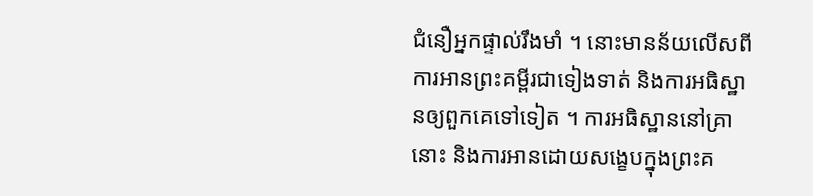ជំនឿអ្នកផ្ទាល់រឹងមាំ ។ នោះមានន័យលើសពីការអានព្រះគម្ពីរជាទៀងទាត់ និងការអធិស្ឋានឲ្យពួកគេទៅទៀត ។ ការអធិស្ឋាននៅគ្រានោះ និងការអានដោយសង្ខេបក្នុងព្រះគ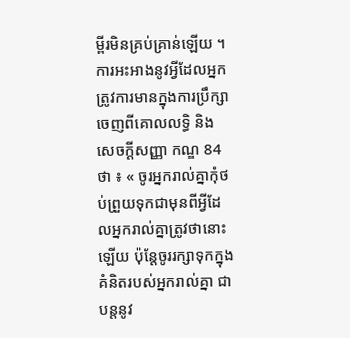ម្ពីរមិនគ្រប់គ្រាន់ឡើយ ។ ការអះអាងនូវអ្វីដែលអ្នកត្រូវការមានក្នុងការប្រឹក្សាចេញពីគោលលទ្ធិ និង សេចក្ដីសញ្ញា កណ្ឌ 84 ថា ៖ « ចូរអ្នករាល់គ្នាកុំថប់ព្រួយទុកជាមុនពីអ្វីដែលអ្នករាល់គ្នាត្រូវថានោះឡើយ ប៉ុន្តែចូររក្សាទុកក្នុងគំនិតរបស់អ្នករាល់គ្នា ជាបន្តនូវ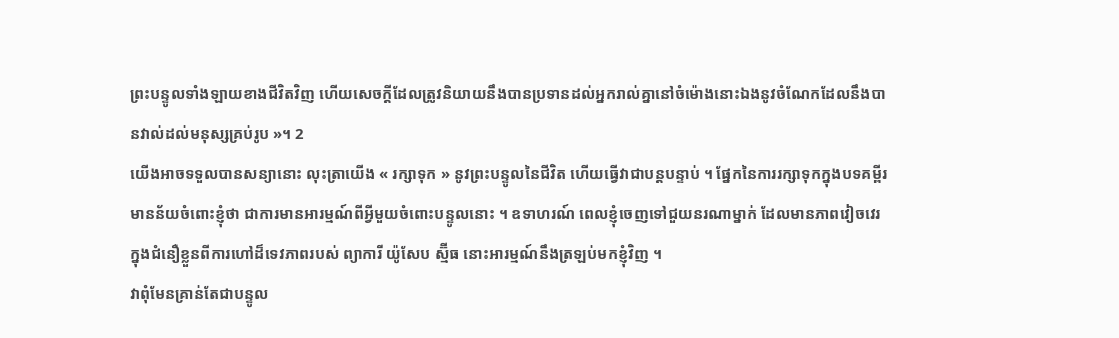ព្រះបន្ទូលទាំងឡាយខាងជីវិតវិញ ហើយសេចក្ដីដែលត្រូវនិយាយនឹងបានប្រទានដល់អ្នករាល់គ្នានៅចំម៉ោងនោះឯងនូវចំណែកដែលនឹងបានវាល់ដល់មនុស្សគ្រប់រូប »។ 2
យើងអាចទទួលបានសន្យានោះ លុះត្រាយើង « រក្សាទុក » នូវព្រះបន្ទូលនៃជីវិត ហើយធ្វើវាជាបន្តបន្ទាប់ ។ ផ្នែកនៃការរក្សាទុកក្នុងបទគម្ពីរមានន័យចំពោះខ្ញុំថា ជាការមានអារម្មណ៍ពីអ្វីមួយចំពោះបន្ទូលនោះ ។ ឧទាហរណ៍ ពេលខ្ញុំចេញទៅជួយនរណាម្នាក់ ដែលមានភាពវៀចវេរក្នុងជំនឿខ្លួនពីការហៅដ៏ទេវភាពរបស់ ព្យាការី យ៉ូសែប ស្ម៊ីធ នោះអារម្មណ៍នឹងត្រឡប់មកខ្ញុំវិញ ។
វាពុំមែនគ្រាន់តែជាបន្ទូល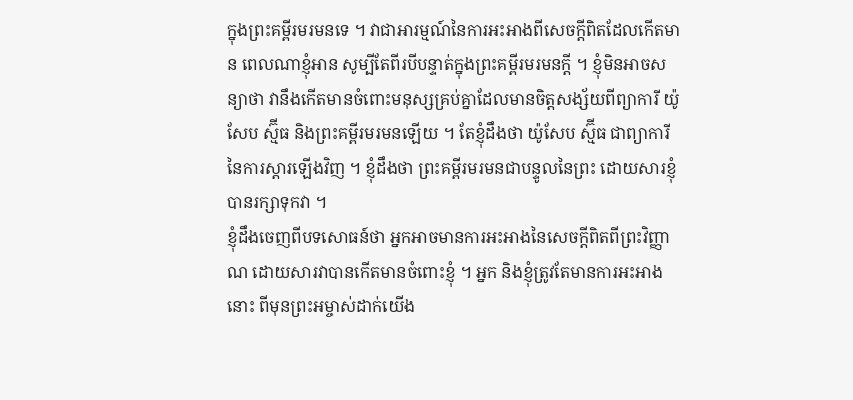ក្នុងព្រះគម្ពីរមរមនទេ ។ វាជាអារម្មណ៍នៃការអះអាងពីសេចក្ដីពិតដែលកើតមាន ពេលណាខ្ញុំអាន សូម្បីតែពីរបីបន្ទាត់ក្នុងព្រះគម្ពីរមរមនក្ដី ។ ខ្ញុំមិនអាចសន្យាថា វានឹងកើតមានចំពោះមនុស្សគ្រប់គ្នាដែលមានចិត្តសង្ស័យពីព្យាការី យ៉ូសែប ស្ម៊ីធ និងព្រះគម្ពីរមរមនឡើយ ។ តែខ្ញុំដឹងថា យ៉ូសែប ស្ម៊ីធ ជាព្យាការីនៃការស្ដារឡើងវិញ ។ ខ្ញុំដឹងថា ព្រះគម្ពីរមរមនជាបន្ទូលនៃព្រះ ដោយសារខ្ញុំបានរក្សាទុកវា ។
ខ្ញុំដឹងចេញពីបទសោធន៍ថា អ្នកអាចមានការអះអាងនៃសេចក្ដីពិតពីព្រះវិញ្ញាណ ដោយសារវាបានកើតមានចំពោះខ្ញុំ ។ អ្នក និងខ្ញុំត្រូវតែមានការអះអាងនោះ ពីមុនព្រះអម្ចាស់ដាក់យើង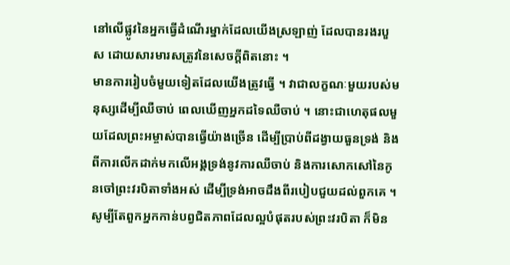នៅលើផ្លូវនៃអ្នកធ្វើដំណើរម្នាក់ដែលយើងស្រឡាញ់ ដែលបានរងរបួស ដោយសារមារសត្រូវនៃសេចក្ដីពិតនោះ ។
មានការរៀបចំមួយទៀតដែលយើងត្រូវធ្វើ ។ វាជាលក្ខណៈមួយរបស់មនុស្សដើម្បីឈឺចាប់ ពេលឃើញអ្នកដទៃឈឺចាប់ ។ នោះជាហេតុផលមួយដែលព្រះអម្ចាស់បានធ្វើយ៉ាងច្រើន ដើម្បីប្រាប់ពីដង្វាយធួនទ្រង់ និងពីការលើកដាក់មកលើអង្គទ្រង់នូវការឈឺចាប់ និងការសោកសៅនៃកូនចៅព្រះវរបិតាទាំងអស់ ដើម្បីទ្រង់អាចដឹងពីរបៀបជួយដល់ពួកគេ ។
សូម្បីតែពួកអ្នកកាន់បព្វជិតភាពដែលល្អបំផុតរបស់ព្រះវរបិតា ក៏មិន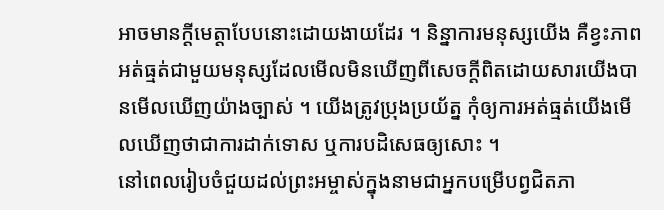អាចមានក្ដីមេត្តាបែបនោះដោយងាយដែរ ។ និន្នាការមនុស្សយើង គឺខ្វះភាពអត់ធ្មត់ជាមួយមនុស្សដែលមើលមិនឃើញពីសេចក្ដីពិតដោយសារយើងបានមើលឃើញយ៉ាងច្បាស់ ។ យើងត្រូវប្រុងប្រយ័ត្ន កុំឲ្យការអត់ធ្មត់យើងមើលឃើញថាជាការដាក់ទោស ឬការបដិសេធឲ្យសោះ ។
នៅពេលរៀបចំជួយដល់ព្រះអម្ចាស់ក្នុងនាមជាអ្នកបម្រើបព្វជិតភា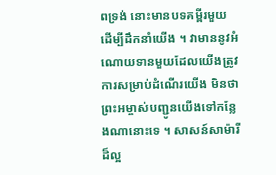ពទ្រង់ នោះមានបទគម្ពីរមួយដើម្បីដឹកនាំយើង ។ វាមាននូវអំណោយទានមួយដែលយើងត្រូវការសម្រាប់ដំណើរយើង មិនថាព្រះអម្ចាស់បញ្ជូនយើងទៅកន្លែងណានោះទេ ។ សាសន៍សាម៉ារីដ៏ល្អ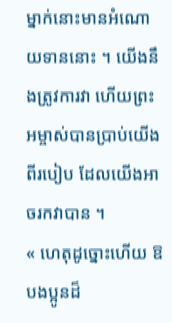ម្នាក់នោះមានអំណោយទាននោះ ។ យើងនឹងត្រូវការវា ហើយព្រះអម្ចាស់បានប្រាប់យើងពីរបៀប ដែលយើងអាចរកវាបាន ។
« ហេតុដូច្នោះហើយ ឱ បងប្អូនដ៏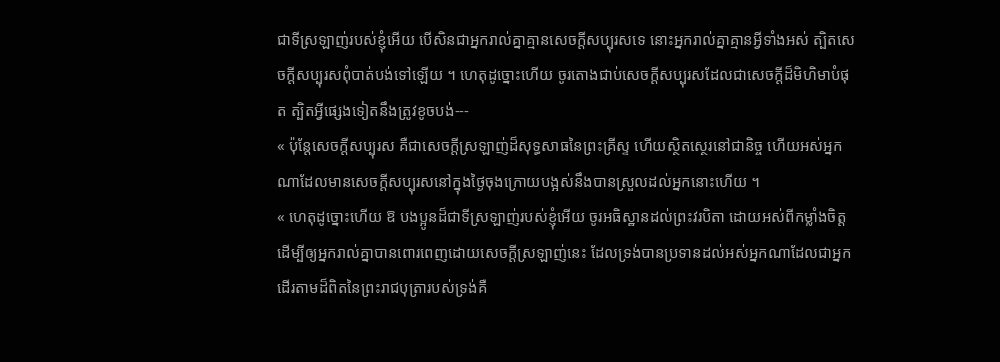ជាទីស្រឡាញ់របស់ខ្ញុំអើយ បើសិនជាអ្នករាល់គ្នាគ្មានសេចក្ដីសប្បុរសទេ នោះអ្នករាល់គ្នាគ្មានអ្វីទាំងអស់ ត្បិតសេចក្ដីសប្បុរសពុំបាត់បង់ទៅឡើយ ។ ហេតុដូច្នោះហើយ ចូរតោងជាប់សេចក្ដីសប្បុរសដែលជាសេចក្ដីដ៏មិហិមាបំផុត ត្បិតអ្វីផ្សេងទៀតនឹងត្រូវខូចបង់---
« ប៉ុន្តែសេចក្ដីសប្បុរស គឺជាសេចក្ដីស្រឡាញ់ដ៏សុទ្ធសាធនៃព្រះគ្រីស្ទ ហើយស្ថិតស្ថេរនៅជានិច្ច ហើយអស់អ្នកណាដែលមានសេចក្ដីសប្បុរសនៅក្នុងថ្ងៃចុងក្រោយបង្អស់នឹងបានស្រួលដល់អ្នកនោះហើយ ។
« ហេតុដូច្នោះហើយ ឱ បងប្អូនដ៏ជាទីស្រឡាញ់របស់ខ្ញុំអើយ ចូរអធិស្ឋានដល់ព្រះវរបិតា ដោយអស់ពីកម្លាំងចិត្ត ដើម្បីឲ្យអ្នករាល់គ្នាបានពោរពេញដោយសេចក្ដីស្រឡាញ់នេះ ដែលទ្រង់បានប្រទានដល់អស់អ្នកណាដែលជាអ្នកដើរតាមដ៏ពិតនៃព្រះរាជបុត្រារបស់ទ្រង់គឺ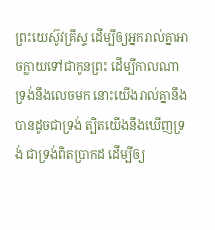ព្រះយេស៊ូវគ្រីស្ទ ដើម្បីឲ្យអ្នករាល់គ្នាអាចក្លាយទៅជាកូនព្រះ ដើម្បីកាលណាទ្រង់នឹងលេចមក នោះយើងរាល់គ្នានឹងបានដូចជាទ្រង់ ត្បិតយើងនឹងឃើញទ្រង់ ជាទ្រង់ពិតប្រាកដ ដើម្បីឲ្យ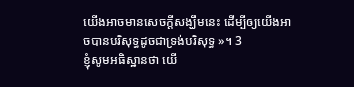យើងអាចមានសេចក្ដីសង្ឃឹមនេះ ដើម្បីឲ្យយើងអាចបានបរិសុទ្ធដូចជាទ្រង់បរិសុទ្ធ »។ 3
ខ្ញុំសូមអធិស្ឋានថា យើ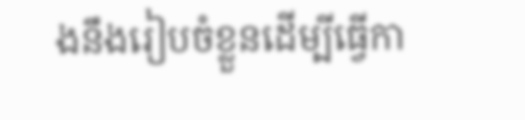ងនឹងរៀបចំខ្លួនដើម្បីធ្វើកា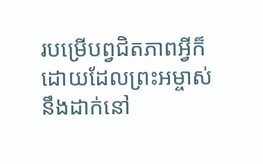របម្រើបព្វជិតភាពអ្វីក៏ដោយដែលព្រះអម្ចាស់នឹងដាក់នៅ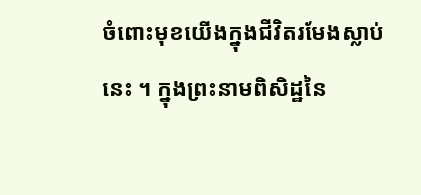ចំពោះមុខយើងក្នុងជីវិតរមែងស្លាប់នេះ ។ ក្នុងព្រះនាមពិសិដ្ឋនៃ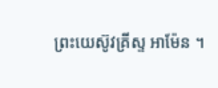ព្រះយេស៊ូវគ្រីស្ទ អាម៉ែន ។